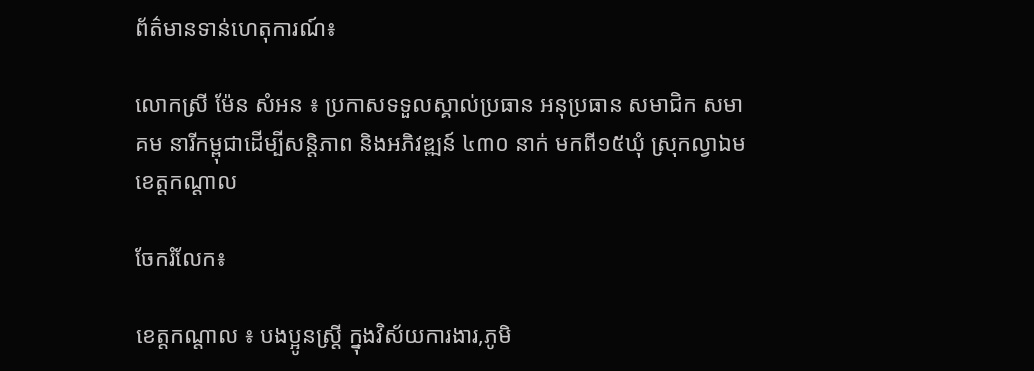ព័ត៌មានទាន់ហេតុការណ៍៖

លោកស្រី ម៉ែន សំអន ៖ ប្រកាសទទួលស្គាល់ប្រធាន អនុប្រធាន សមាជិក សមាគម នារីកម្ពុជាដើម្បីសន្ដិភាព និងអភិវឌ្ឍន៍ ៤៣០ នាក់ មកពី១៥ឃុំ ស្រុកល្វាឯម ខេត្ដកណ្ដាល

ចែករំលែក៖

ខេត្តកណ្ដាល ៖ បងប្អូនស្ដ្រី ក្នុងវិស័យការងារ,ភូមិ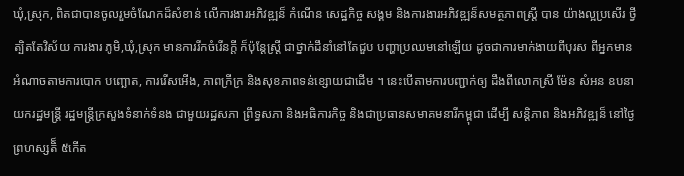ឃុំ,ស្រុក, ពិតជាបានចូលរួមចំណែកដ៏សំខាន់ លើការងារអភិវឌ្ឍន៏ កំណើន សេដ្ឋកិច្ច សង្គម និងការងារអភិវឌ្ឍន៏សមត្ថភាពស្ដ្រី បាន យ៉ាងល្អប្រសើរ ថ្វីត្បិតតែវិស័យ ការងារ ភូមិ,ឃុំ,ស្រុក មានការរីកចំរើនក្តី ក៏ប៉ុន្តែស្ត្រី ជាថ្នាក់ដឹនាំនៅតែជួប បញ្ហាប្រឈមនៅឡើយ ដូចជាការមាក់ងាយពីបុរស ពីអ្នកមានអំណាចតាមការបោក បញ្ឆោត, ការរើសអើង, ភាពក្រីក្រ និងសុខភាពទន់ខ្សោយជាដើម ។ នេះបើតាមការបញ្ជាក់ឲ្យ ដឹងពីលោកស្រី ម៉ែន សំអន ឧបនាយករដ្ឋមន្ត្រី រដ្ឋមន្ត្រីក្រសួងទំនាក់ទំនង ជាមួយរដ្ឋសភា ព្រឹទ្ធសភា និងអធិការកិច្ច និងជាប្រធានសមាគមនារីកម្ពុជា ដើម្បី សន្ដិភាព និងអភិវឌ្ឍន៏ នៅថ្ងៃព្រហស្សតិ៏ ៥កើត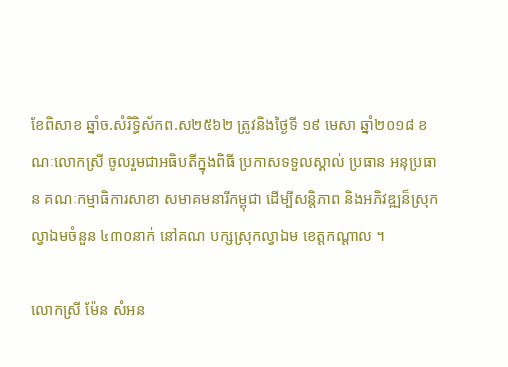ខែពិសាខ ឆ្នាំច.សំរិទ្ធិស័កព.ស២៥៦២ ត្រូវនិងថ្ងៃទី ១៩ មេសា ឆ្នាំ២០១៨ ខណៈលោកស្រី ចូលរួមជាអធិបតីក្នុងពិធី ប្រកាសទទួលស្គាល់ ប្រធាន អនុប្រធាន គណៈកម្មាធិការសាខា សមាគមនារីកម្ពុជា ដើម្បីសន្ដិភាព និងអភិវឌ្ឍន៏ស្រុកល្វាឯមចំនួន ៤៣០នាក់ នៅគណ បក្សស្រុកល្វាឯម ខេត្ដកណ្ដាល ។

លោកស្រី ម៉ែន សំអន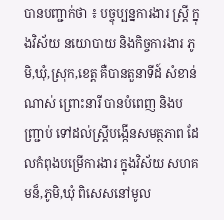បានបញ្ជាក់ថា ៖ បច្ចុប្បន្នការងារ ស្រ្ដី ក្នុងវិស័យ នយោបាយ និងកិច្ចការងារ ភូមិ,ឃុំ,ស្រុក,ខេត្ដ គឺបានតួនាទីដ៍ សំខាន់ណាស់ ព្រោះនារី បានបំពេញ និងបញ្រ្ជាប់ ទៅដល់ស្រ្ដីបង្កើនសមត្ថភាព ដែលកំពុងបម្រើការងារ ក្នុងវិស័យ សហគមន៏,ភូមិ,ឃុំ ពិសេសនៅមូល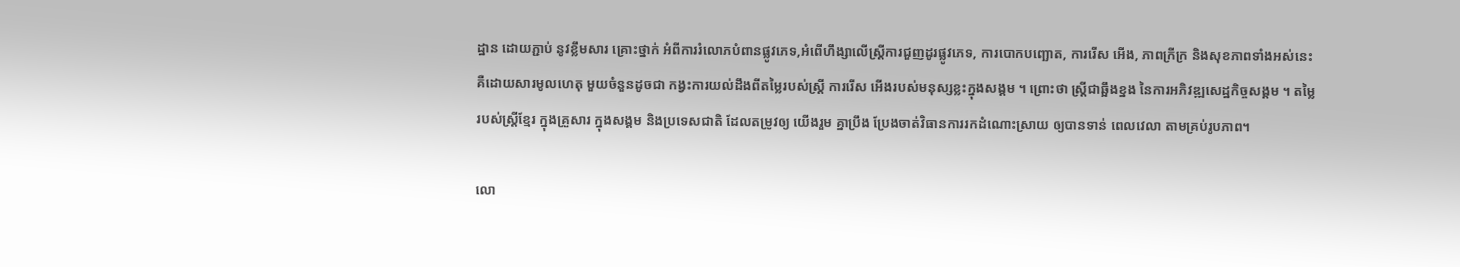ដ្ឋាន ដោយភ្ជាប់ នូវខ្លឹមសារ គ្រោះថ្នាក់ អំពីការរំលោភបំពានផ្លូវភេទ,អំពើហឹង្សាលើស្ត្រីការជួញដូរផ្លូវភេទ, ការបោកបញ្ឆោត, ការរើស អើង, ភាពក្រីក្រ និងសុខភាពទាំងអស់នេះ គឺដោយសារមូលហេតុ មួយចំនួនដូចជា កង្វះការយល់ដឹងពីតម្លៃរបស់ស្ត្រី ការរើស អើងរបស់មនុស្សខ្លះក្នុងសង្គម ។ ព្រោះថា ស្ដ្រីជាឆ្អឹងខ្នង នៃការអភិវឌ្ឍសេដ្ឋកិច្ចសង្គម ។ តម្លៃរបស់ស្រ្តីខ្មែរ ក្នុងគ្រួសារ ក្នុងសង្គម និងប្រទេសជាតិ ដែលតម្រូវឲ្យ យើងរួម គ្នាប្រឹង ប្រែងចាត់វិធានការរកដំណោះស្រាយ ឲ្យបានទាន់ ពេលវេលា តាមគ្រប់រូបភាព។

លោ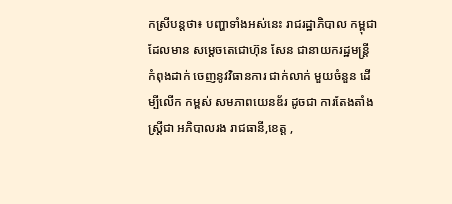កស្រីបន្ដថា៖ បញ្ហាទាំងអស់នេះ រាជរដ្ឋាភិបាល កម្ពុជា ដែលមាន សម្ដេចតេជោហ៊ុន សែន ជានាយករដ្ឋមន្ដ្រី កំពុងដាក់ ចេញនូវវិធានការ ជាក់លាក់ មួយចំនួន ដើម្បីលើក កម្ពស់ សមភាពយេនឌ័រ ដូចជា ការតែងតាំងស្ដ្រីជា អភិបាលរង រាជធានី,ខេត្ដ ,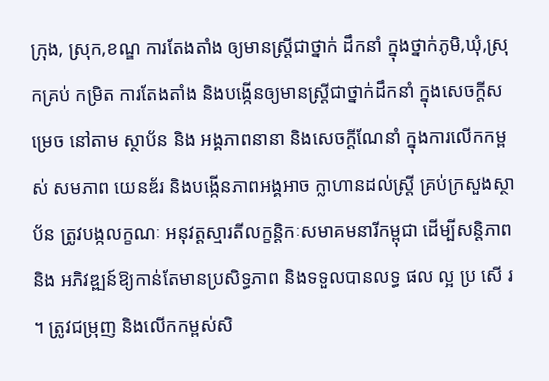ក្រុង, ស្រុក,ខណ្ឌ ការតែងតាំង ឲ្យមានស្រ្ដីជាថ្នាក់ ដឹកនាំ ក្នុងថ្នាក់ភូមិ,ឃុំ,ស្រុកគ្រប់ កម្រិត ការតែងតាំង និងបង្កើនឲ្យមានស្ដ្រីជាថ្នាក់ដឹកនាំ ក្នុងសេចក្ដីសម្រេច នៅតាម ស្ថាប័ន និង អង្គភាពនានា និងសេចក្ដីណែនាំ ក្នុងការលើកកម្ពស់ សមភាព យេនឌ័រ និងបង្កើនភាពអង្គអាច ក្លាហានដល់ស្ដ្រី គ្រប់ក្រសួងស្ថាប័ន ត្រូវបង្កលក្ខណៈ អនុវត្ដស្មារតីលក្ខន្តិកៈសមាគមនារីកម្ពុជា ដើម្បីសន្តិភាព និង អភិវឌ្ឍន៍ឱ្យកាន់តែមានប្រសិទ្ធភាព និងទទួលបានលទ្ធ ផល ល្អ ប្រ សើ រ ។ ត្រូវជម្រុញ និងលើកកម្ពស់សិ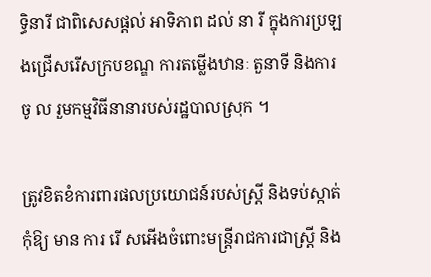ទ្ធិនារី ជាពិសេសផ្តល់ អាទិភាព ដល់ នា រី ក្នុងការប្រឡងជ្រើសរើសក្របខណ្ឌ ការតម្លើងឋានៈ តួនាទី និងការ ចូ ល រួមកម្មវិធីនានារបស់រដ្ឋបាលស្រុក ។

ត្រូវខិតខំការពារផលប្រយោជន៍របស់ស្ត្រី និងទប់ស្កាត់កុំឱ្យ មាន ការ រើ សអើងចំពោះមន្ត្រីរាជការជាស្ត្រី និង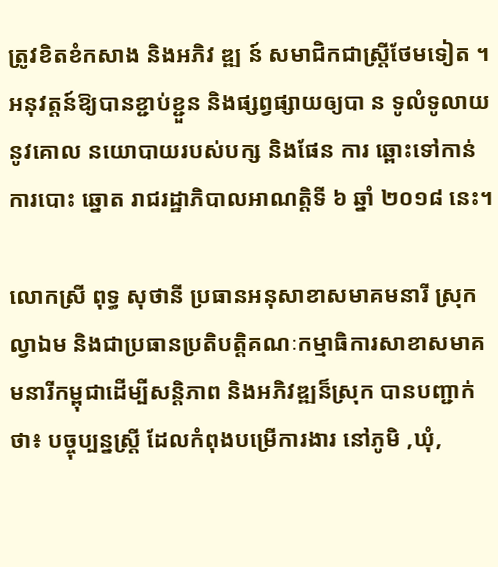ត្រូវខិតខំកសាង និងអភិវ ឌ្ឍ ន៍ សមាជិកជាស្ត្រីថែមទៀត ។ អនុវត្តន៍ឱ្យបានខ្ជាប់ខ្ជួន និងផ្សព្វផ្សាយឲ្យបា ន ទូលំទូលាយ នូវគោល នយោបាយរបស់បក្ស និងផែន ការ ឆ្ពោះទៅកាន់ ការបោះ ឆ្នោត រាជរដ្ឋាភិបាលអាណត្តិទី ៦ ឆ្នាំ ២០១៨ នេះ។

លោកស្រី ពុទ្ធ សុថានី ប្រធានអនុសាខាសមាគមនារី ស្រុកល្វាឯម និងជាប្រធានប្រតិបត្ដិគណៈកម្មាធិការសាខាសមាគមនារីកម្ពុជាដើម្បីសន្ដិភាព និងអភិវឌ្ឍន៏ស្រុក បានបញ្ជាក់ថា៖ បច្ចុប្បន្នស្រ្ដី ដែលកំពុងបម្រើការងារ នៅភូមិ ,ឃុំ,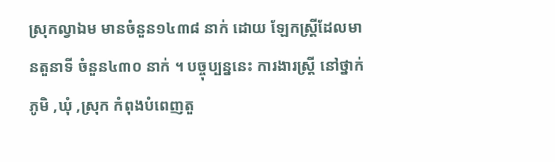ស្រុកល្វាឯម មានចំនួន១៤៣៨ នាក់ ដោយ ឡែកស្ដ្រីដែលមានតួនាទី ចំនួន៤៣០ នាក់ ។ បច្ចុប្បន្ននេះ ការងារស្ដ្រី នៅថ្នាក់ភូមិ ,ឃុំ ,ស្រុក កំពុងបំពេញតួ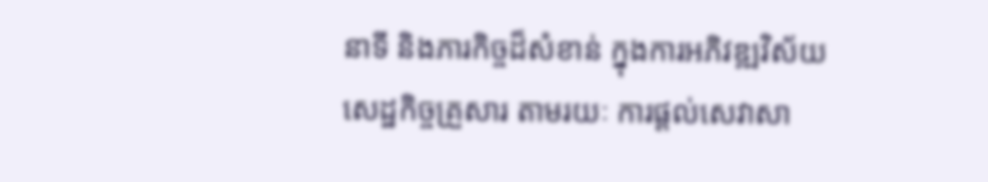នាទី និងភារកិច្ចដ៏សំខាន់ ក្នុងការអភិវឌ្ឍវិស័យសេដ្ឋកិច្ចគ្រួសារ តាមរយៈ ការផ្ដល់សេវាសា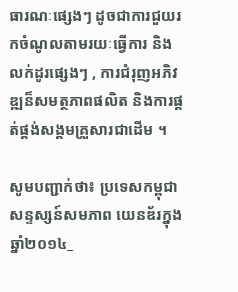ធារណៈផ្សេងៗ ដូចជាការជួយរកចំណូលតាមរយៈធ្វើការ និងលក់ដូរផ្សេងៗ , ការជំរុញអភិវឌ្ឍន៏សមត្ថភាពផលិត និងការផ្គត់ផ្គង់សង្គមគ្រួសារជាដើម ។

សូមបញ្ជាក់ថា៖ ប្រទេសកម្ពុជា សន្ទស្សន៍សមភាព យេនឌ័រក្នុងឆ្នាំ២០១៤_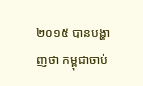២០១៥ បានបង្ហាញថា កម្ពុជាចាប់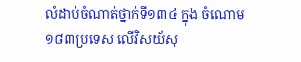លំដាប់ចំណាត់ថ្នាក់ទី១៣៤ ក្នុង ចំណោម១៨៣ប្រទេស លើវិសយ័សុ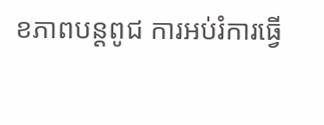ខភាពបន្ដពូជ ការអប់រំការធ្វើ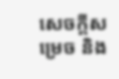សេចក្ដីសម្រេច និង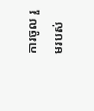ការចូល រួមរបស់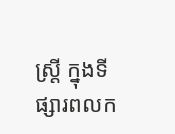ស្ដ្រី ក្នុងទីផ្សារពលក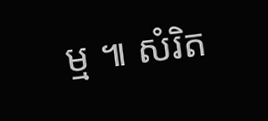ម្ម ៕ សំរិត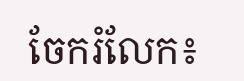ចែករំលែក៖